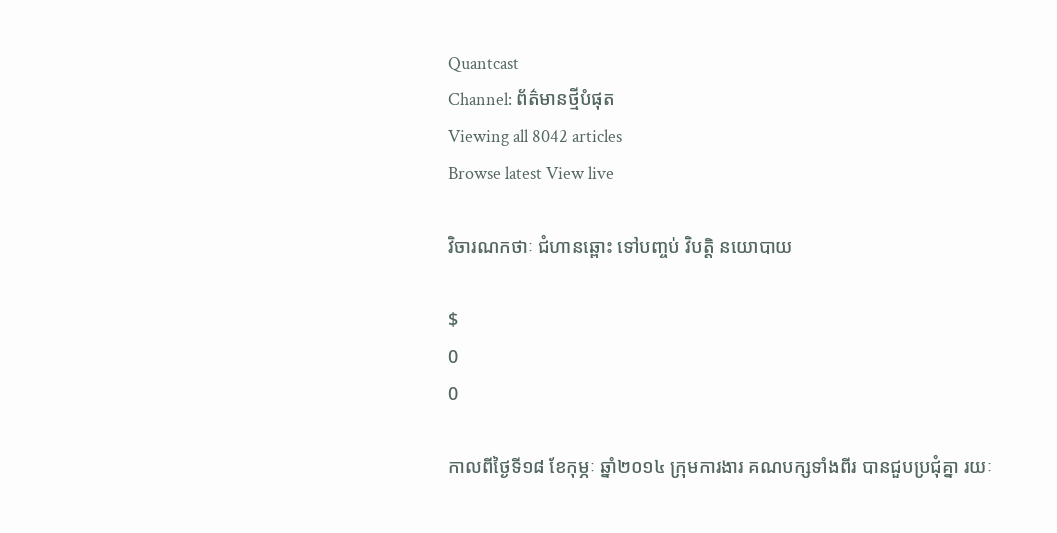Quantcast
Channel: ព័ត៌មានថ្មីបំផុត
Viewing all 8042 articles
Browse latest View live

វិចារណកថាៈ ជំហានឆ្ពោះ ទៅបញ្ចប់ វិបត្តិ នយោបាយ

$
0
0

កាលពីថ្ងៃទី១៨ ខែកុម្ភៈ ឆ្នាំ២០១៤ ក្រុមការងារ គណបក្សទាំងពីរ បានជួបប្រជុំគ្នា រយៈ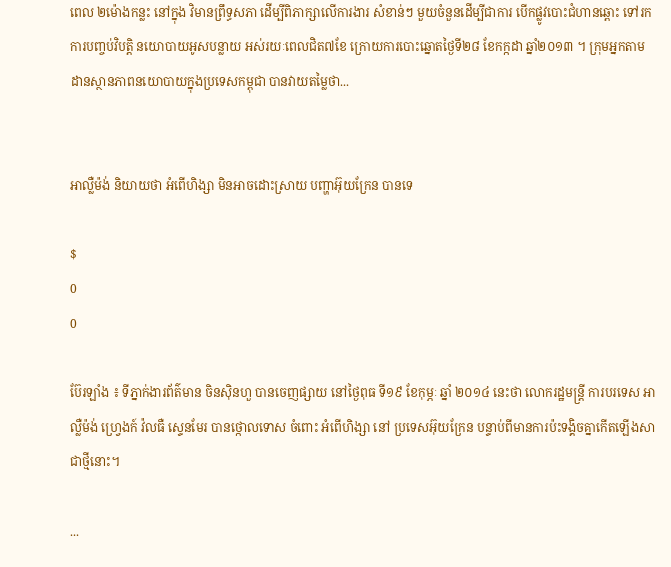ពេល ២ម៉ោងកន្លះ នៅក្នុង វិមានព្រឹទ្ធសភា ដើម្បីពិភាក្សាលើការងារ សំខាន់ៗ មួយចំនួនដើម្បីជាការ បើកផ្លូវបោះជំហានឆ្ពោះ ទៅរកការបញ្ចប់វិបត្តិ នយោបាយអូសបន្លាយ អស់រយៈពេលជិត៧ខែ ក្រោយការបោះឆ្នោតថ្ងៃទី២៨ ខែកក្កដា ឆ្នាំ២០១៣ ។ ក្រុមអ្នកតាម ដានស្ថានភាពនយោបាយក្នុងប្រទេសកម្ពុជា បានវាយតម្លៃថា...


អាល្លឺម៉ង់ និយាយថា អំពើហិង្សា មិនអាចដោះស្រាយ បញ្ហាអ៊ុយក្រែន បានទេ

$
0
0

ប៊ែរឡាំង ៖ ទីភ្នាក់ងារព័ត៌មាន ចិនស៊ិនហួ បានចេញផ្សាយ នៅថ្ងៃពុធ ទី១៩ ខែកុម្ភៈ ឆ្នាំ ២០១៤ នេះថា លោករដ្ឋមន្ត្រី ការបរទេស អាល្លឺម៉ង់ ហ្វ្រេងក៍ វ៉លធឺ ស្ទេនមែរ បានថ្កោលទោស ចំពោះ អំពើហិង្សា នៅ ប្រទេសអ៊ុយក្រែន បន្ទាប់ពីមានការប៉ះទង្គិចគ្នាកើតឡើងសាជាថ្មីនោះ។

...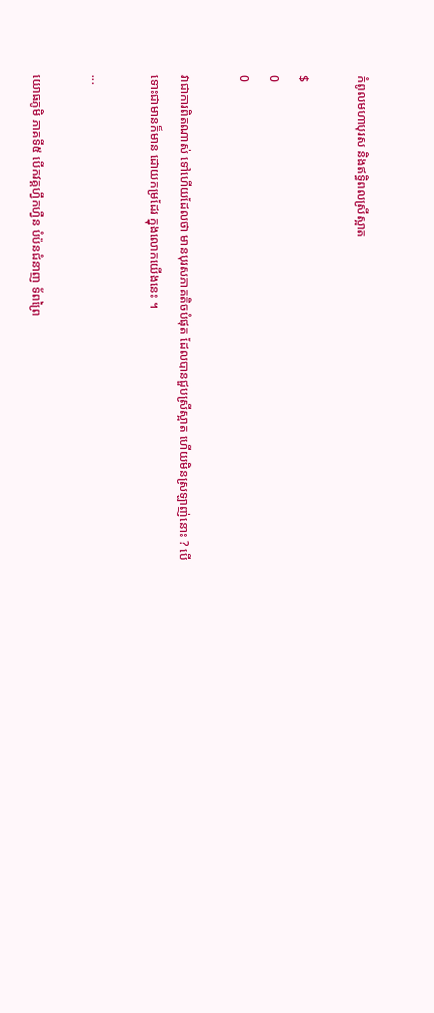កំពូលមហាបុរស និងឥទ្ធិពលស្រីស្អាត

$
0
0

វាជាការពិតណាស់ ទៅហើយដែលថា មានបុរសភាគតិចបំផុត ដែលបានជួបស្រីស្អាត ហើយមិនស្រឡាញ់នោះ ? បើទោះជាមានក៏មាន ដោយកម្រដែរ ក្នុងលោកយើងនេះ ។

...

យោធភូមិ ភាគទី៥ បើកវគ្គហ្វឹកហ្វឺន បំប៉នជំនាញ ទ័ពព្រៃ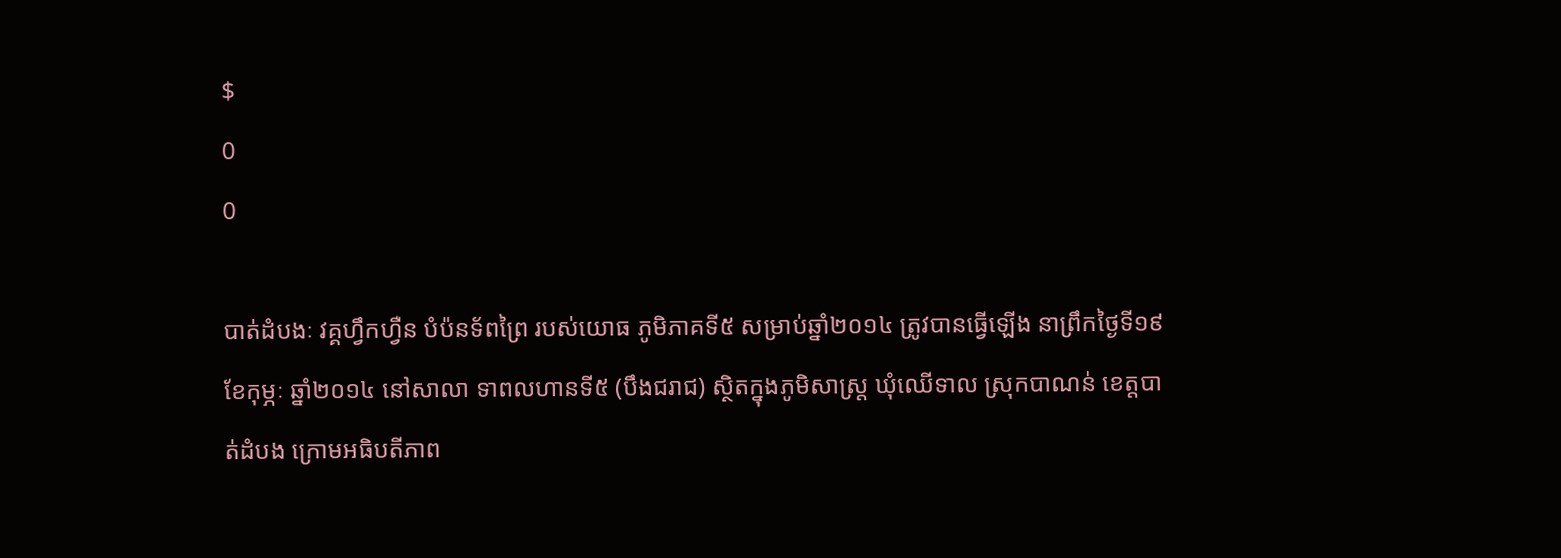$
0
0

បាត់ដំបងៈ វគ្គហ្វឹកហ្វឺន បំប៉នទ័ពព្រៃ របស់យោធ ភូមិភាគទី៥ សម្រាប់ឆ្នាំ២០១៤ ត្រូវបានធ្វើឡើង នាព្រឹកថ្ងៃទី១៩ ខែកុម្ភៈ ឆ្នាំ២០១៤ នៅសាលា ទាពលហានទី៥ (បឹងជរាជ) ស្ថិតក្នុងភូមិសាស្រ្ត ឃុំឈើទាល ស្រុកបាណន់ ខេត្តបាត់ដំបង ក្រោមអធិបតីភាព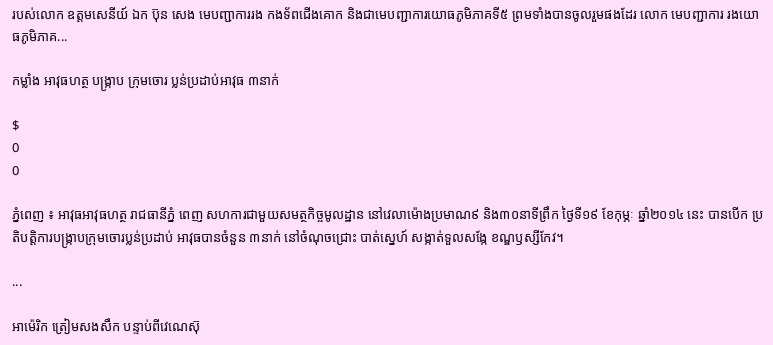របស់លោក ឧត្តមសេនីយ៍ ឯក ប៊ុន សេង មេបញ្ជាការរង កងទ័ពជើងគោក និងជាមេបញ្ជាការយោធភូមិភាគទី៥ ព្រមទាំងបានចូលរួមផងដែរ លោក មេបញ្ជាការ រងយោធភូមិភាគ...

កម្លាំង អាវុធហត្ថ បង្ក្រាប ក្រុមចោរ ប្លន់ប្រដាប់អាវុធ ៣នាក់

$
0
0

ភ្នំពេញ ៖ អាវុធអាវុធហត្ថ រាជធានីភ្នំ ពេញ សហការជាមួយសមត្ថកិច្ចមូលដ្ឋាន នៅវេលាម៉ោងប្រមាណ៩ និង៣០នាទីព្រឹក ថ្ងៃទី១៩ ខែកុម្ភៈ ឆ្នាំ២០១៤ នេះ បានបើក ប្រតិបត្ដិការបង្ក្រាបក្រុមចោរប្លន់ប្រដាប់ អាវុធបានចំនួន ៣នាក់ នៅចំណុចជ្រោះ បាត់ស្នេហ៍ សង្កាត់ទួលសង្កែ ខណ្ឌឫស្សីកែវ។

...

អាម៉េរិក ត្រៀមសងសឹក បន្ទាប់ពីវេណេស៊ុ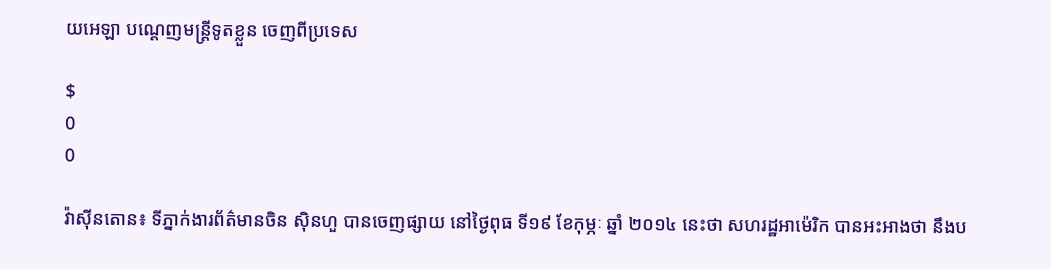យអេឡា បណ្តេញមន្ត្រីទូតខ្លួន ចេញពីប្រទេស

$
0
0

វ៉ាស៊ីនតោន៖ ទីភ្នាក់ងារព័ត៌មានចិន ស៊ិនហួ បានចេញផ្សាយ នៅថ្ងៃពុធ ទី១៩ ខែកុម្ភៈ ឆ្នាំ ២០១៤ នេះថា សហរដ្ឋអាម៉េរិក បានអះអាងថា នឹងប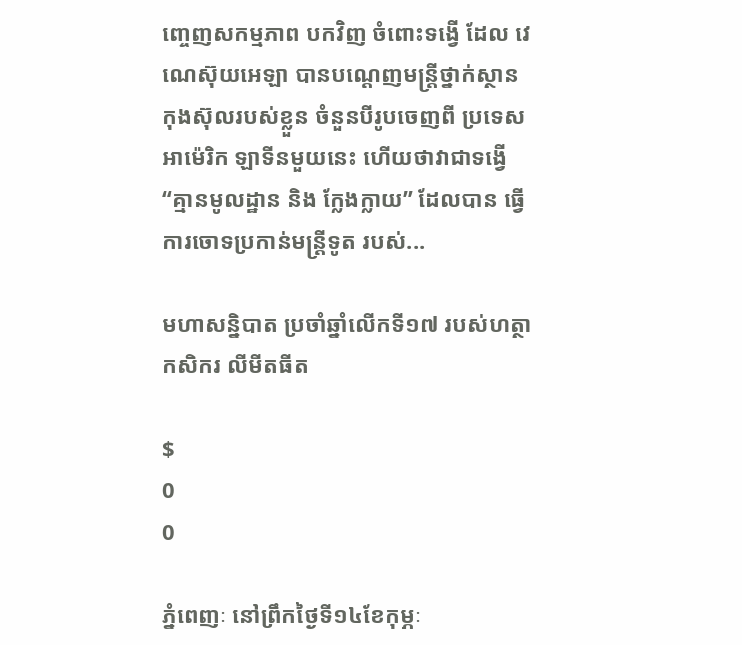ញ្ចេញសកម្មភាព បកវិញ ចំពោះទង្វើ ដែល វេណេស៊ុយអេឡា បានបណ្តេញមន្ត្រីថ្នាក់ស្ថាន កុងស៊ុលរបស់ខ្លួន ចំនួនបីរូបចេញពី ប្រទេសអាម៉េរិក ឡាទីនមួយនេះ ហើយថាវាជាទង្វើ “គ្មានមូលដ្ឋាន និង ក្លែងក្លាយ” ដែលបាន ធ្វើការចោទប្រកាន់មន្ត្រីទូត របស់...

មហាសន្និបាត ប្រចាំឆ្នាំលើកទី១៧ របស់ហត្ថាកសិករ លីមីតធីត

$
0
0

ភ្នំពេញៈ នៅព្រឹកថ្ងៃទី១៤ខែកុម្ភៈ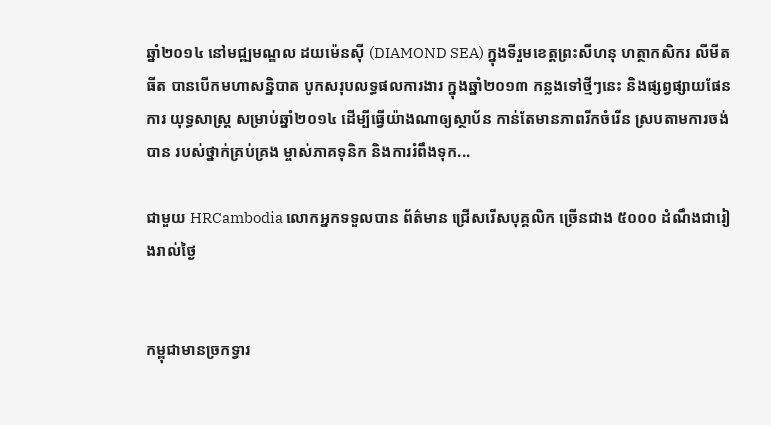ឆ្នាំ២០១៤ នៅមជ្ឍមណ្ឌល ដយម៉េនស៊ី (DIAMOND SEA) ក្នុងទីរួមខេត្តព្រះសីហនុ ហត្ថាកសិករ លីមីតធីត បានបើកមហាសន្និបាត បូកសរុបលទ្ធផលការងារ ក្នុងឆ្នាំ២០១៣ កន្លងទៅថ្មីៗនេះ និងផ្សព្វផ្សាយផែនការ យុទ្ធសាស្រ្ត សម្រាប់ឆ្នាំ២០១៤ ដើម្បីធ្វើយ៉ាងណាឲ្យស្ថាប័ន កាន់តែមានភាពរីកចំរើន ស្របតាមការចង់បាន របស់ថ្នាក់គ្រប់គ្រង ម្ចាស់ភាគទុនិក និងការរំពឹងទុក...

ជាមួយ HRCambodia លោកអ្នកទទួលបាន ព័ត៌មាន ជ្រើសរើសបុគ្គលិក ច្រើនជាង ៥០០០ ដំណឹងជារៀងរាល់ថ្ងៃ


កម្ពុជាមានច្រកទ្វារ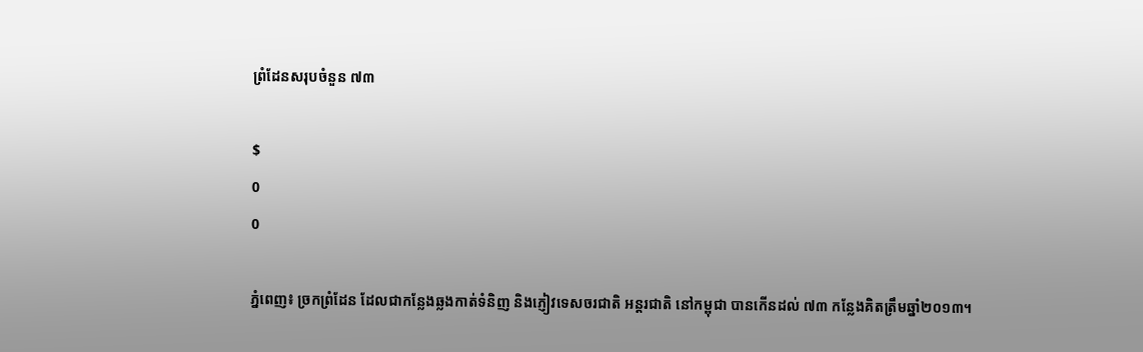ព្រំដែនសរុបចំនួន ៧៣

$
0
0

ភ្នំពេញ៖ ច្រកព្រំដែន ដែលជាកន្លែងឆ្លងកាត់ទំនិញ និងភ្ញៀវទេសចរជាតិ អន្តរជាតិ នៅកម្ពុជា បានកើនដល់ ៧៣ កន្លែងគិតត្រឹមឆ្នាំ២០១៣។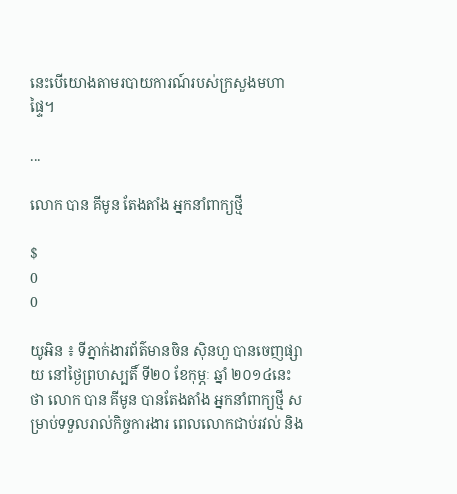នេះបើយោងតាមរបាយការណ៍របស់ក្រសួងមហាផ្ទៃ។

...

លោក បាន គីមូន តែងតាំង អ្នកនាំពាក្យថ្មី

$
0
0

យូអិន ៖ ទីភ្នាក់ងារព័ត៌មានចិន ស៊ិនហួ បានចេញផ្សាយ នៅថ្ងៃព្រហស្បតិ៍ ទី២០ ខែកុម្ភៈ ឆ្នាំ ២០១៤នេះ ថា លោក បាន គីមូន បានតែងតាំង អ្នកនាំពាក្យថ្មី សម្រាប់ទទួលរាល់កិច្ចការងារ ពេលលោកជាប់រវល់ និង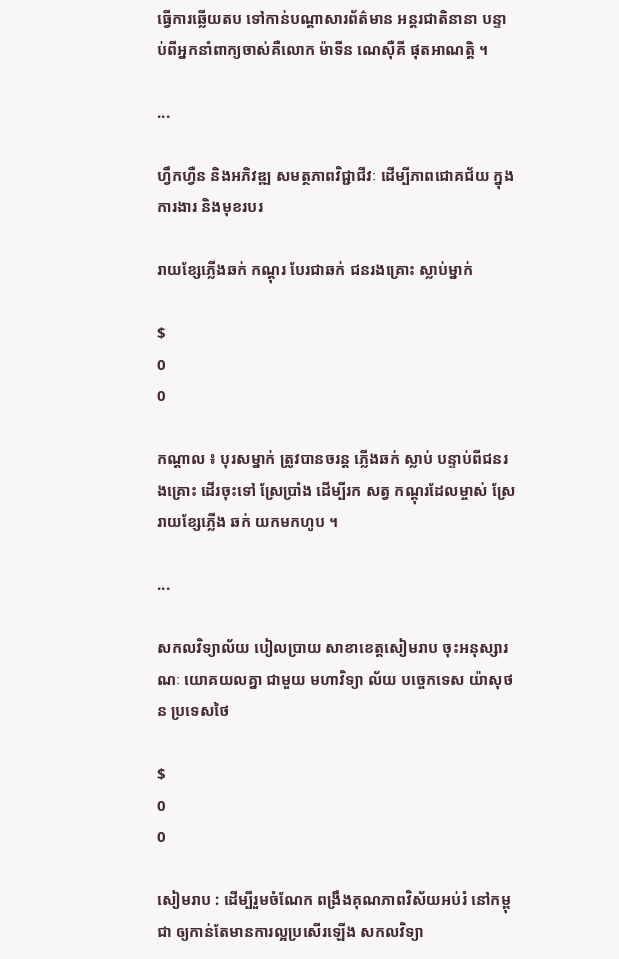ធ្វើការឆ្លើយតប ទៅកាន់បណ្តាសារព័ត៌មាន អន្តរជាតិនានា បន្ទាប់ពីអ្នកនាំពាក្យចាស់គឺលោក ម៉ាទីន ណេស៊ឺគី ផុតអាណត្តិ ។

...

ហឹ្វកហ្វឺន និងអភិវឌ្ឍ សមត្ថភាពវិជ្ជាជីវៈ ដើម្បីភាពជោគជ័យ ក្នុងការងារ និងមុខរបរ

រាយខ្សែភ្លើងឆក់ កណ្តុរ បែរជាឆក់ ជនរងគ្រោះ ស្លាប់ម្នាក់

$
0
0

កណ្តាល ៖ បុរសម្នាក់ ត្រូវបានចរន្ត ភ្លើងឆក់ ស្លាប់ បន្ទាប់ពីជនរងគ្រោះ ដើរចុះទៅ ស្រែប្រាំង ដើម្បីរក សត្វ កណ្តុរដែលម្ចាស់ ស្រែរាយខ្សែភ្លើង ឆក់ យកមកហូប ។

...

សកលវិទ្យាល័យ បៀលប្រាយ សាខាខេត្តសៀមរាប ចុះអនុស្សារណៈ យោគយលគ្នា ជាមួយ មហាវិទ្យា ល័យ បច្ចេកទេស យ៉ាសុថន ប្រទេសថៃ

$
0
0

សៀមរាប : ដើម្បីរួមចំណែក ពង្រឹងគុណភាពវិស័យអប់រំ នៅកម្ពុជា ឲ្យកាន់តែមានការល្អប្រសើរឡើង សកលវិទ្យា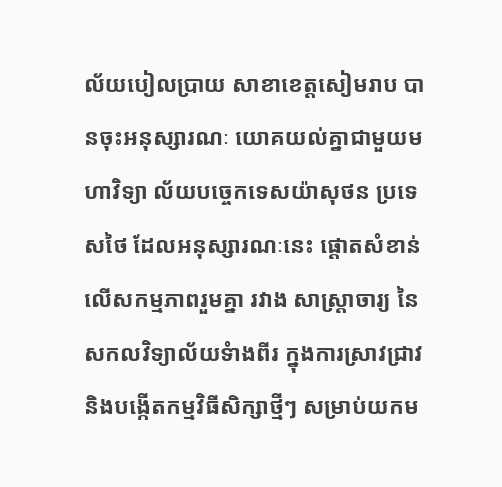ល័យបៀលប្រាយ សាខាខេត្តសៀមរាប បានចុះអនុស្សារណៈ យោគយល់គ្នាជាមួយមហាវិទ្យា ល័យបច្ចេកទេសយ៉ាសុថន ប្រទេសថៃ ដែលអនុស្សារណៈនេះ ផ្តោតសំខាន់លើសកម្មភាពរួមគ្នា រវាង សាស្រ្តាចារ្យ នៃសកលវិទ្យាល័យទំាងពីរ ក្នុងការស្រាវជ្រាវ និងបង្កើតកម្មវិធីសិក្សាថ្មីៗ សម្រាប់យកម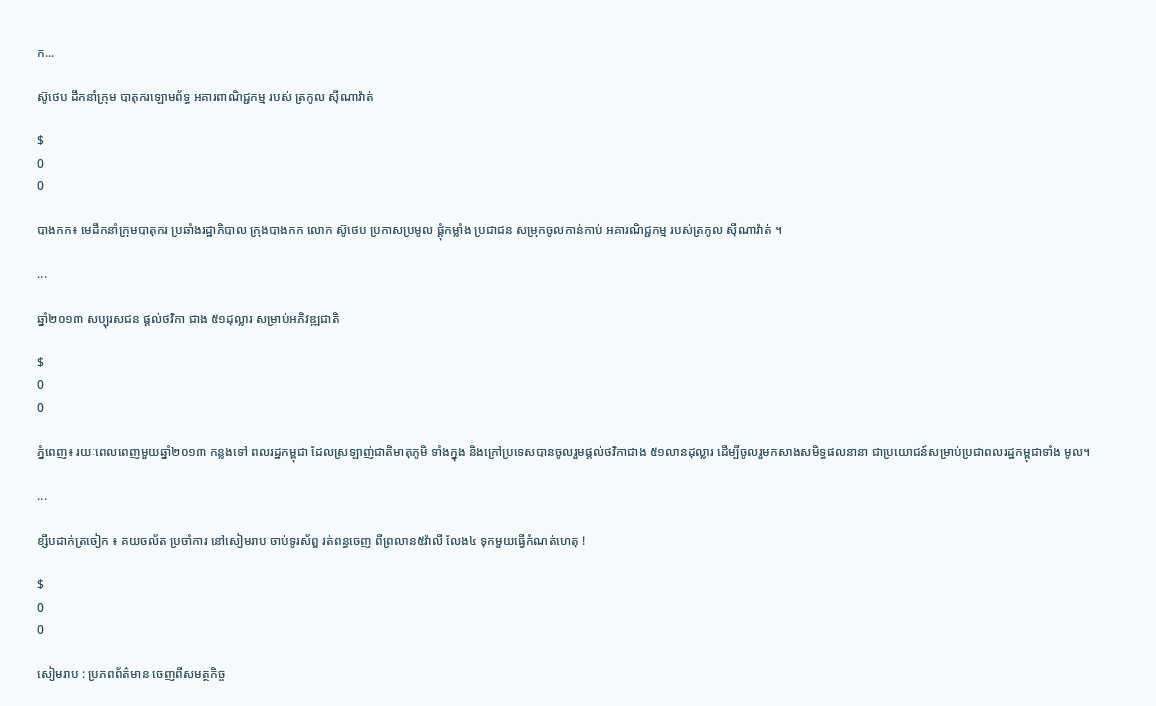ក...

ស៊ូថេប ដឹកនាំក្រុម បាតុករឡោមព័ទ្ធ អគារពាណិជ្ជកម្ម របស់ ត្រកូល ស៊ីណាវ៉ាត់

$
0
0

បាងកក៖ មេដឹកនាំក្រុមបាតុករ ប្រឆាំងរដ្ឋាភិបាល ក្រុងបាងកក លោក ស៊ូថេប ប្រកាសប្រមូល ផ្តុំកម្លាំង ប្រជាជន សម្រុកចូលកាន់កាប់ អគារណិជ្ជកម្ម របស់ត្រកូល ស៊ីណាវ៉ាត់ ។

...

ឆ្នាំ២០១៣ សប្បុរសជន ផ្តល់ថវិកា ជាង ៥១ដុល្លារ សម្រាប់អភិវឌ្ឍជាតិ

$
0
0

ភ្នំពេញ៖ រយៈពេលពេញមួយឆ្នាំ២០១៣ កន្លងទៅ ពលរដ្ឋកម្ពុជា ដែលស្រឡាញ់ជាតិមាតុភូមិ ទាំងក្នុង និងក្រៅប្រទេសបានចូលរួមផ្តល់ថវិកាជាង ៥១លានដុល្លារ ដើម្បីចូលរួមកសាងសមិទ្ធផលនានា ជាប្រយោជន៍សម្រាប់ប្រជាពលរដ្ឋកម្ពុជាទាំង មូល។

...

ខ្សឹបដាក់ត្រចៀក ៖ គយចល័ត ប្រចាំការ នៅសៀមរាប ចាប់ទូរស័ព្ឌ រត់ពន្ធចេញ ពីព្រលាន៥វ៉ាលី លែង៤ ទុកមួយធ្វើកំណត់ហេតុ !

$
0
0

សៀមរាប : ប្រភពព័ត៌មាន ចេញពីសមត្ថកិច្ច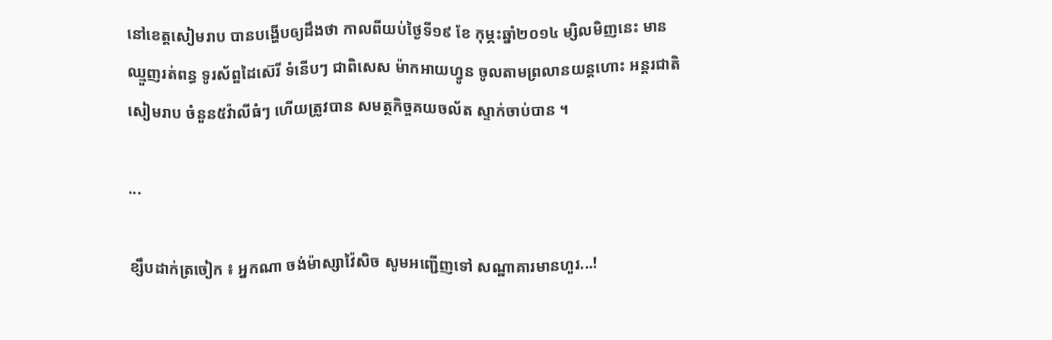នៅខេត្តសៀមរាប បានបង្ហើបឲ្យដឹងថា កាលពីយប់ថ្ងៃទី១៩ ខែ កុម្ភះឆ្នាំ២០១៤ ម្សិលមិញនេះ មានឈ្មួញរត់ពន្ធ ទូរស័ព្ឌដៃស៊េរី ទំនើបៗ ជាពិសេស ម៉ាកអាយហ្វូន ចូលតាមព្រលានយន្តហោះ អន្តរជាតិសៀមរាប ចំនួន៥វ៉ាលីធំៗ ហើយត្រូវបាន សមត្ថកិច្ចគយចល័ត ស្ទាក់ចាប់បាន ។

...

ខ្សឹបដាក់ត្រចៀក ៖ អ្នកណា ចង់ម៉ាស្សាវ៉ៃសិច សូមអញ្ជើញទៅ សណ្ឋាគារមានហួរ...!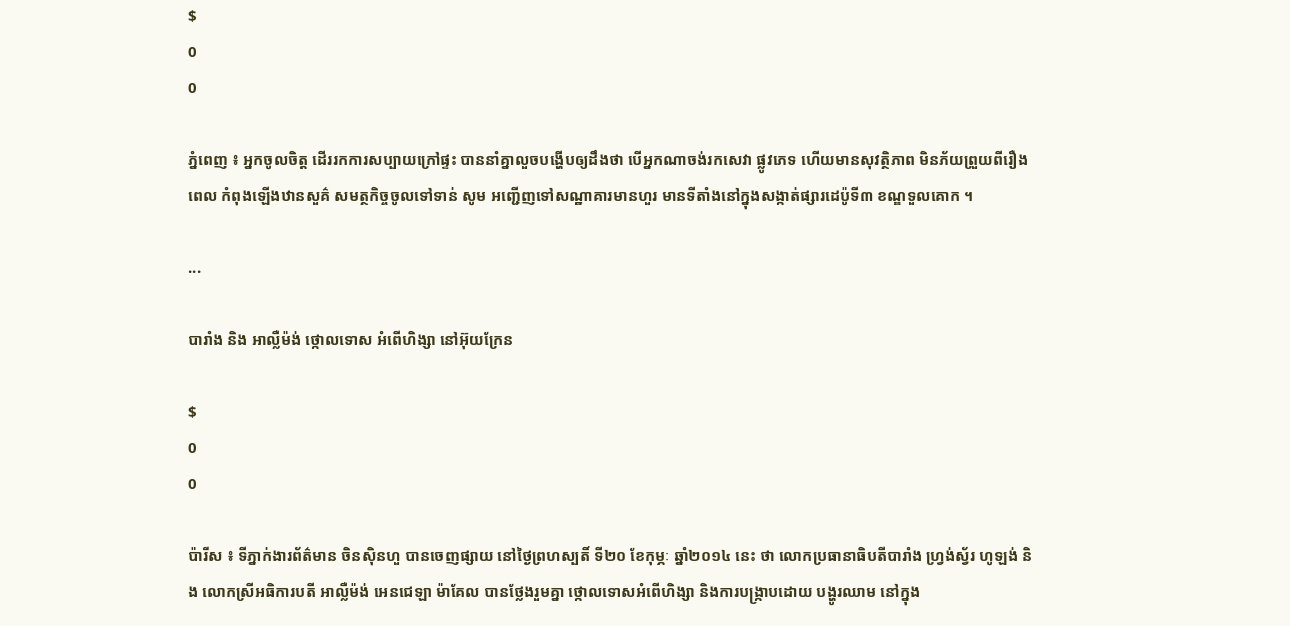$
0
0

ភ្នំពេញ ៖ អ្នកចូលចិត្ត ដើររកការសប្បាយក្រៅផ្ទះ បាននាំគ្នាលួចបង្ហើបឲ្យដឹងថា បើអ្នកណាចង់រកសេវា ផ្លូវភេទ ហើយមានសុវត្ថិភាព មិនភ័យព្រួយពីរឿងពេល កំពុងឡើងឋានសួគ៌ សមត្ថកិច្ចចូលទៅទាន់ សូម អញ្ជើញទៅសណ្ឋាគារមានហួរ មានទីតាំងនៅក្នុងសង្កាត់ផ្សារដេប៉ូទី៣ ខណ្ឌទួលគោក ។

...

បារាំង និង អាល្លឺម៉ង់ ថ្កោលទោស អំពើហិង្សា នៅអ៊ុយក្រែន

$
0
0

ប៉ារីស ៖ ទីភ្នាក់ងារព័ត៌មាន ចិនស៊ិនហួ បានចេញផ្សាយ នៅថ្ងៃព្រហស្បតិ៍ ទី២០ ខែកុម្ភៈ ឆ្នាំ២០១៤ នេះ ថា លោកប្រធានាធិបតីបារាំង ហ្វ្រង់ស្វ័រ ហូឡង់ និង លោកស្រីអធិការបតី អាល្លឺម៉ង់ អេនជេឡា ម៉ាគែល បានថ្លែងរួមគ្នា ថ្កោលទោសអំពើហិង្សា និងការបង្ក្រាបដោយ បង្ហូរឈាម នៅក្នុង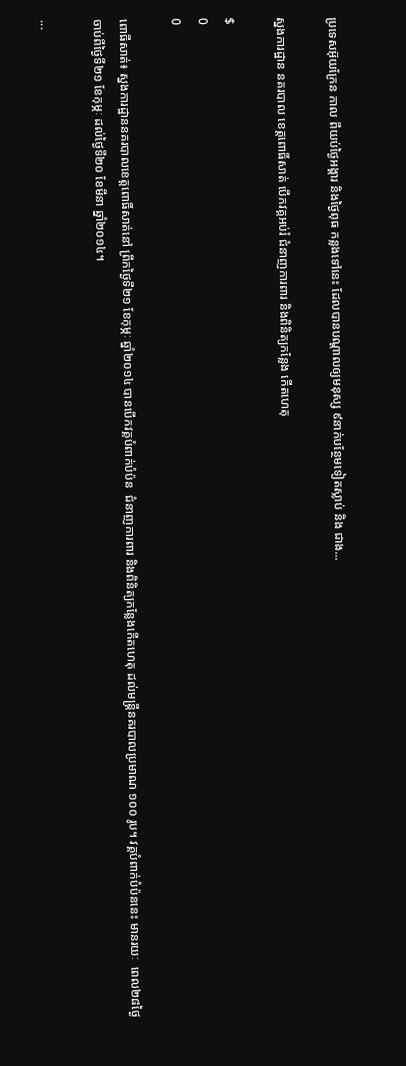ប្រទេសអ៊ុយក្រែន កាល ពីយប់ថ្ងៃអង្គារ និងថ្ងៃពុធ កន្លងទៅនេះ ដែលបានបណ្តាលឲ្យមនុស្ស ៩នាក់បន្ថែមទៀតស្លាប់ និង ជាង...

ស្នងការដ្ឋាន នគរបាល ខេត្តពោធិ៍សាត់ បើកវគ្គអប់រំ ជំនាញការពារ និងពិនិត្យកន្លែង កើតហេតុ

$
0
0

ពោធីសាត់៖ ស្នងការដ្ឋាននគរបាលខេត្តពោធិ៍សាត់នៅ ព្រឹកថ្ងៃទី២១ ខែកុម្ភៈ ឆ្នាំ២០១៤ បានបើកវគ្គបំពាក់បំប៉ន  ជំនាញការពារ និងពិនិត្យកន្លែងកើតហេតុ ដល់មន្រ្តីនគរបាលប្រមាណ ១០០ រូប។ វគ្គបំពាក់បំប៉ននេះ មានរយៈ  ពេល២៨ថ្ងៃ ចាប់ពីថ្ងៃទី២១ ខែកុម្ភៈ ដល់ថ្ងៃទី២០ ខែមីនា ឆ្នាំ២០១៤។

...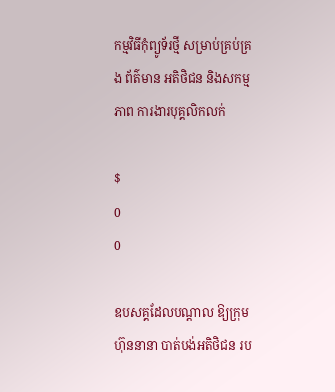កម្មវិធីកុំព្យូទ័រថ្មី សម្រាប់គ្រប់គ្រង ព័ត៌មាន អតិថិជន និងសកម្មភាព ការងារបុគ្គលិកលក់

$
0
0

ឧបសគ្គដែលបណ្តាល ឱ្យក្រុមហ៊ុននានា បាត់បង់អតិថិជន រប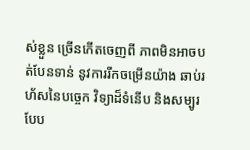ស់ខ្លួន ច្រើនកើតចេញពី ភាពមិនអាចបត់បែនទាន់ នូវការរីកចម្រើនយ៉ាង ឆាប់រហ័សនៃបច្ចេក វិទ្យាដ៏ទំនើប និងសម្បូរ បែប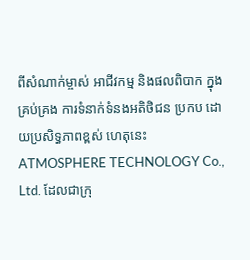ពីសំណាក់ម្ចាស់ អាជីវកម្ម និងផលពិបាក ក្នុងគ្រប់គ្រង ការទំនាក់ទំនងអតិថិជន ប្រកប ដោយប្រសិទ្ធភាពខ្ពស់ ហេតុនេះ ATMOSPHERE TECHNOLOGY Co., Ltd. ដែលជាក្រុ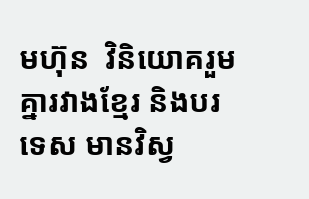មហ៊ុន  វិនិយោគរួមគ្នារវាងខ្មែរ និងបរទេស មានវិស្វ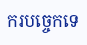ករបច្ចេកទេ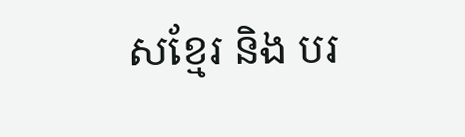សខ្មែរ និង បរ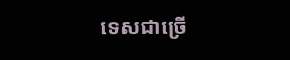ទេសជាច្រើ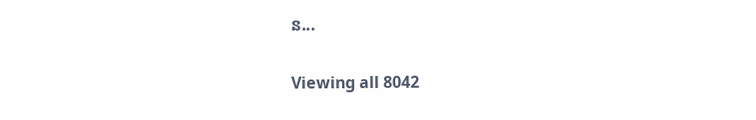ន...

Viewing all 8042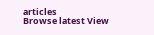articles
Browse latest View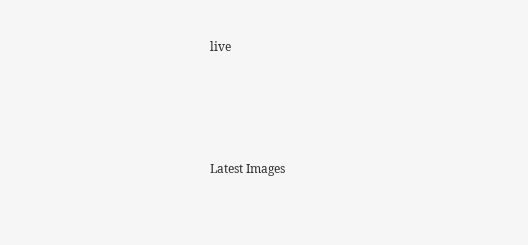live




Latest Images